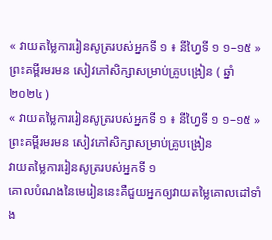« វាយតម្លៃការរៀនសូត្ររបស់អ្នកទី ១ ៖ នីហ្វៃទី ១ ១–១៥ » ព្រះគម្ពីរមរមន សៀវភៅសិក្សាសម្រាប់គ្រូបង្រៀន ( ឆ្នាំ ២០២៤ )
« វាយតម្លៃការរៀនសូត្ររបស់អ្នកទី ១ ៖ នីហ្វៃទី ១ ១–១៥ » ព្រះគម្ពីរមរមន សៀវភៅសិក្សាសម្រាប់គ្រូបង្រៀន
វាយតម្លៃការរៀនសូត្ររបស់អ្នកទី ១
គោលបំណងនៃមេរៀននេះគឺជួយអ្នកឲ្យវាយតម្លៃគោលដៅទាំង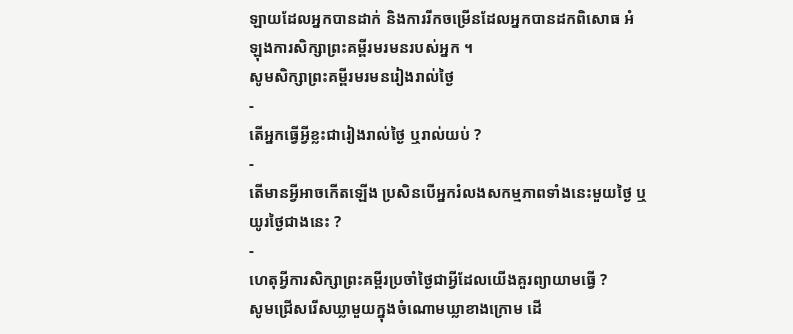ឡាយដែលអ្នកបានដាក់ និងការរីកចម្រើនដែលអ្នកបានដកពិសោធ អំឡុងការសិក្សាព្រះគម្ពីរមរមនរបស់អ្នក ។
សូមសិក្សាព្រះគម្ពីរមរមនរៀងរាល់ថ្ងៃ
-
តើអ្នកធ្វើអ្វីខ្លះជារៀងរាល់ថ្ងៃ ឬរាល់យប់ ?
-
តើមានអ្វីអាចកើតឡើង ប្រសិនបើអ្នករំលងសកម្មភាពទាំងនេះមួយថ្ងៃ ឬយូរថ្ងៃជាងនេះ ?
-
ហេតុអ្វីការសិក្សាព្រះគម្ពីរប្រចាំថ្ងៃជាអ្វីដែលយើងគួរព្យាយាមធ្វើ ?
សូមជ្រើសរើសឃ្លាមួយក្នុងចំណោមឃ្លាខាងក្រោម ដើ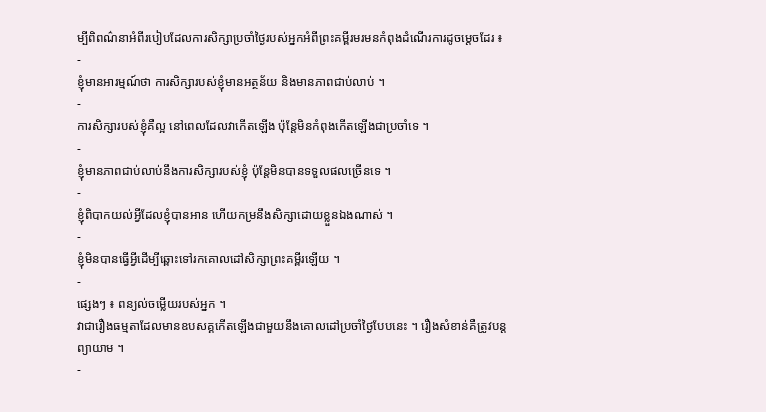ម្បីពិពណ៌នាអំពីរបៀបដែលការសិក្សាប្រចាំថ្ងៃរបស់អ្នកអំពីព្រះគម្ពីរមរមនកំពុងដំណើរការដូចម្តេចដែរ ៖
-
ខ្ញុំមានអារម្មណ៍ថា ការសិក្សារបស់ខ្ញុំមានអត្ថន័យ និងមានភាពជាប់លាប់ ។
-
ការសិក្សារបស់ខ្ញុំគឺល្អ នៅពេលដែលវាកើតឡើង ប៉ុន្តែមិនកំពុងកើតឡើងជាប្រចាំទេ ។
-
ខ្ញុំមានភាពជាប់លាប់នឹងការសិក្សារបស់ខ្ញុំ ប៉ុន្តែមិនបានទទួលផលច្រើនទេ ។
-
ខ្ញុំពិបាកយល់អ្វីដែលខ្ញុំបានអាន ហើយកម្រនឹងសិក្សាដោយខ្លួនឯងណាស់ ។
-
ខ្ញុំមិនបានធ្វើអ្វីដើម្បីឆ្ពោះទៅរកគោលដៅសិក្សាព្រះគម្ពីរឡើយ ។
-
ផ្សេងៗ ៖ ពន្យល់ចម្លើយរបស់អ្នក ។
វាជារឿងធម្មតាដែលមានឧបសគ្គកើតឡើងជាមួយនឹងគោលដៅប្រចាំថ្ងៃបែបនេះ ។ រឿងសំខាន់គឺត្រូវបន្តព្យាយាម ។
-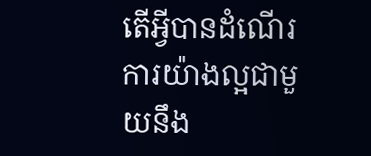តើអ្វីបានដំណើរការយ៉ាងល្អជាមួយនឹង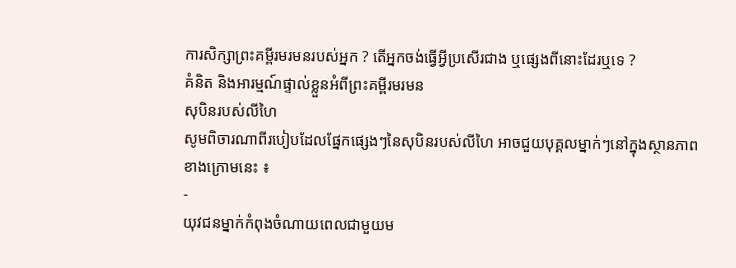ការសិក្សាព្រះគម្ពីរមរមនរបស់អ្នក ? តើអ្នកចង់ធ្វើអ្វីប្រសើរជាង ឬផ្សេងពីនោះដែរឬទេ ?
គំនិត និងអារម្មណ៍ផ្ទាល់ខ្លួនអំពីព្រះគម្ពីរមរមន
សុបិនរបស់លីហៃ
សូមពិចារណាពីរបៀបដែលផ្នែកផ្សេងៗនៃសុបិនរបស់លីហៃ អាចជួយបុគ្គលម្នាក់ៗនៅក្នុងស្ថានភាពខាងក្រោមនេះ ៖
-
យុវជនម្នាក់កំពុងចំណាយពេលជាមួយម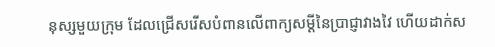នុស្សមួយក្រុម ដែលជ្រើសរើសបំពានលើពាក្យសម្ដីនៃប្រាជ្ញាវាងវៃ ហើយដាក់ស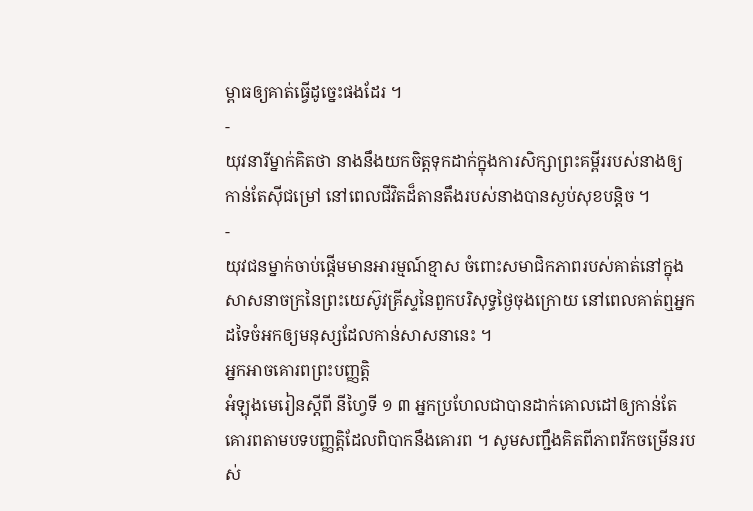ម្ពាធឲ្យគាត់ធ្វើដូច្នេះផងដែរ ។
-
យុវនារីម្នាក់គិតថា នាងនឹងយកចិត្តទុកដាក់ក្នុងការសិក្សាព្រះគម្ពីររបស់នាងឲ្យកាន់តែស៊ីជម្រៅ នៅពេលជីវិតដ៏តានតឹងរបស់នាងបានស្ងប់សុខបន្តិច ។
-
យុវជនម្នាក់ចាប់ផ្តើមមានអារម្មណ៍ខ្មាស ចំពោះសមាជិកភាពរបស់គាត់នៅក្នុងសាសនាចក្រនៃព្រះយេស៊ូវគ្រីស្ទនៃពួកបរិសុទ្ធថ្ងៃចុងក្រោយ នៅពេលគាត់ឮអ្នកដទៃចំអកឲ្យមនុស្សដែលកាន់សាសនានេះ ។
អ្នកអាចគោរពព្រះបញ្ញត្តិ
អំឡុងមេរៀនស្តីពី នីហ្វៃទី ១ ៣ អ្នកប្រហែលជាបានដាក់គោលដៅឲ្យកាន់តែគោរពតាមបទបញ្ញត្តិដែលពិបាកនឹងគោរព ។ សូមសញ្ជឹងគិតពីភាពរីកចម្រើនរបស់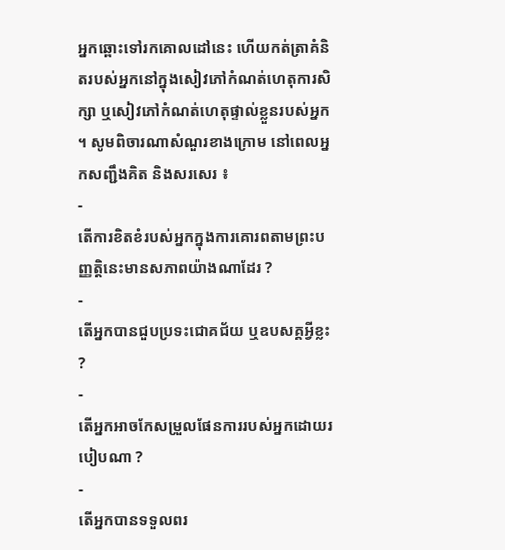អ្នកឆ្ពោះទៅរកគោលដៅនេះ ហើយកត់ត្រាគំនិតរបស់អ្នកនៅក្នុងសៀវភៅកំណត់ហេតុការសិក្សា ឬសៀវភៅកំណត់ហេតុផ្ទាល់ខ្លួនរបស់អ្នក ។ សូមពិចារណាសំណួរខាងក្រោម នៅពេលអ្នកសញ្ជឹងគិត និងសរសេរ ៖
-
តើការខិតខំរបស់អ្នកក្នុងការគោរពតាមព្រះបញ្ញត្តិនេះមានសភាពយ៉ាងណាដែរ ?
-
តើអ្នកបានជួបប្រទះជោគជ័យ ឬឧបសគ្គអ្វីខ្លះ ?
-
តើអ្នកអាចកែសម្រួលផែនការរបស់អ្នកដោយរបៀបណា ?
-
តើអ្នកបានទទួលពរ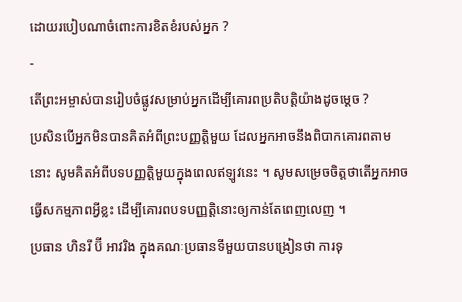ដោយរបៀបណាចំពោះការខិតខំរបស់អ្នក ?
-
តើព្រះអម្ចាស់បានរៀបចំផ្លូវសម្រាប់អ្នកដើម្បីគោរពប្រតិបត្តិយ៉ាងដូចម្ដេច ?
ប្រសិនបើអ្នកមិនបានគិតអំពីព្រះបញ្ញត្តិមួយ ដែលអ្នកអាចនឹងពិបាកគោរពតាមនោះ សូមគិតអំពីបទបញ្ញត្តិមួយក្នុងពេលឥឡូវនេះ ។ សូមសម្រេចចិត្តថាតើអ្នកអាចធ្វើសកម្មភាពអ្វីខ្លះ ដើម្បីគោរពបទបញ្ញត្តិនោះឲ្យកាន់តែពេញលេញ ។
ប្រធាន ហិនរី ប៊ី អាវរិង ក្នុងគណៈប្រធានទីមួយបានបង្រៀនថា ការទុ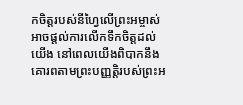កចិត្តរបស់នីហ្វៃលើព្រះអម្ចាស់អាចផ្តល់ការលើកទឹកចិត្តដល់យើង នៅពេលយើងពិបាកនឹងគោរពតាមព្រះបញ្ញត្តិរបស់ព្រះអ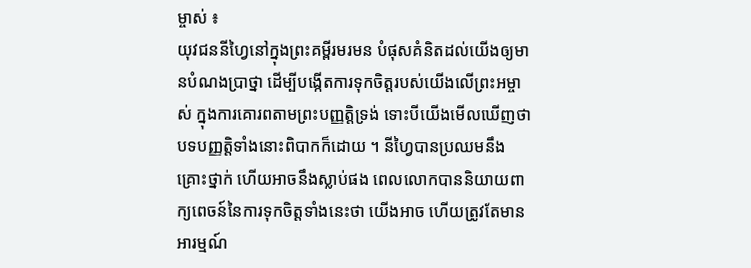ម្ចាស់ ៖
យុវជននីហ្វៃនៅក្នុងព្រះគម្ពីរមរមន បំផុសគំនិតដល់យើងឲ្យមានបំណងប្រាថ្នា ដើម្បីបង្កើតការទុកចិត្តរបស់យើងលើព្រះអម្ចាស់ ក្នុងការគោរពតាមព្រះបញ្ញត្តិទ្រង់ ទោះបីយើងមើលឃើញថា បទបញ្ញត្តិទាំងនោះពិបាកក៏ដោយ ។ នីហ្វៃបានប្រឈមនឹងគ្រោះថ្នាក់ ហើយអាចនឹងស្លាប់ផង ពេលលោកបាននិយាយពាក្យពេចន៍នៃការទុកចិត្តទាំងនេះថា យើងអាច ហើយត្រូវតែមានអារម្មណ៍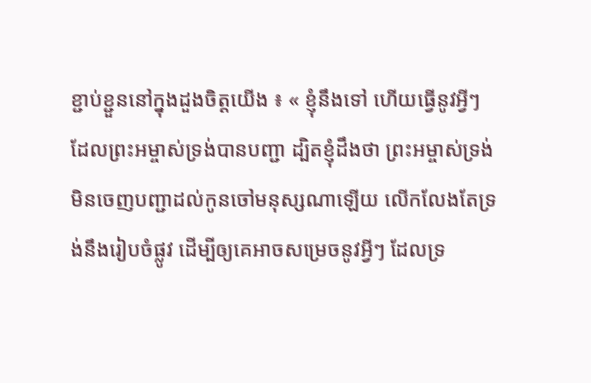ខ្ជាប់ខ្ជួននៅក្នុងដួងចិត្តយើង ៖ « ខ្ញុំនឹងទៅ ហើយធ្វើនូវអ្វីៗដែលព្រះអម្ចាស់ទ្រង់បានបញ្ជា ដ្បិតខ្ញុំដឹងថា ព្រះអម្ចាស់ទ្រង់មិនចេញបញ្ជាដល់កូនចៅមនុស្សណាឡើយ លើកលែងតែទ្រង់នឹងរៀបចំផ្លូវ ដើម្បីឲ្យគេអាចសម្រេចនូវអ្វីៗ ដែលទ្រ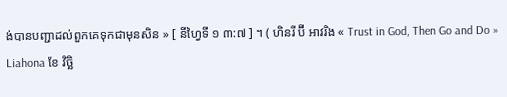ង់បានបញ្ជាដល់ពួកគេទុកជាមុនសិន » [ នីហ្វៃទី ១ ៣:៧ ] ។ ( ហិនរី ប៊ី អាវរិង « Trust in God, Then Go and Do » Liahona ខែ វិច្ឆិ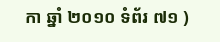កា ឆ្នាំ ២០១០ ទំព័រ ៧១ )